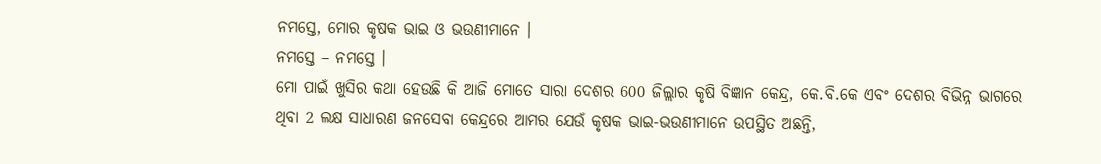ନମସ୍ତେ, ମୋର କୃଷକ ଭାଇ ଓ ଭଉଣୀମାନେ ।
ନମସ୍ତେ – ନମସ୍ତେ ।
ମୋ ପାଇଁ ଖୁସିର କଥା ହେଉଛି କି ଆଜି ମୋତେ ସାରା ଦେଶର 600 ଜିଲ୍ଲାର କୃଷି ବିଜ୍ଞାନ କେନ୍ଦ୍ର, କେ.ବି.କେ ଏବଂ ଦେଶର ବିଭିନ୍ନ ଭାଗରେ ଥିବା 2 ଲକ୍ଷ ସାଧାରଣ ଜନସେବା କେନ୍ଦ୍ରରେ ଆମର ଯେଉଁ କୃଷକ ଭାଇ-ଭଉଣୀମାନେ ଉପସ୍ଥିତ ଅଛନ୍ତି,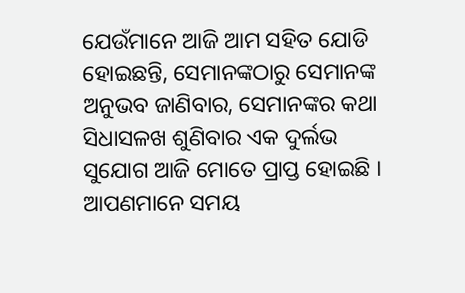ଯେଉଁମାନେ ଆଜି ଆମ ସହିତ ଯୋଡି ହୋଇଛନ୍ତି, ସେମାନଙ୍କଠାରୁ ସେମାନଙ୍କ ଅନୁଭବ ଜାଣିବାର, ସେମାନଙ୍କର କଥା ସିଧାସଳଖ ଶୁଣିବାର ଏକ ଦୁର୍ଲଭ ସୁଯୋଗ ଆଜି ମୋତେ ପ୍ରାପ୍ତ ହୋଇଛି ।
ଆପଣମାନେ ସମୟ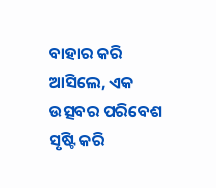ବାହାର କରି ଆସିଲେ, ଏକ ଉତ୍ସବର ପରିବେଶ ସୃଷ୍ଟି କରି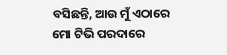ବସିଛନ୍ତି, ଆଉ ମୁଁ ଏଠାରେ ମୋ ଟିଭି ପରଦାରେ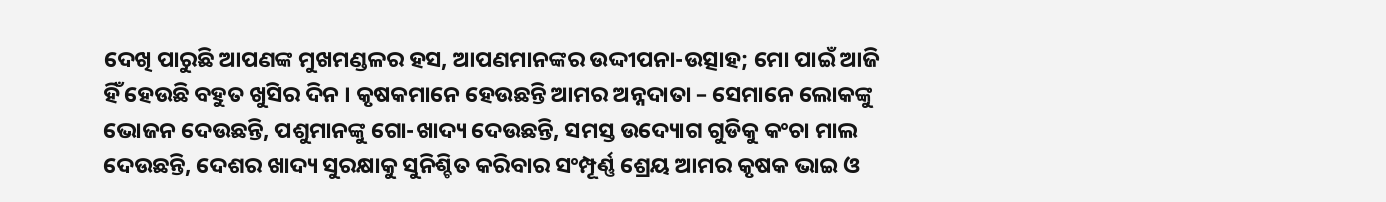ଦେଖି ପାରୁଛି ଆପଣଙ୍କ ମୁଖମଣ୍ଡଳର ହସ, ଆପଣମାନଙ୍କର ଉଦ୍ଦୀପନା-ଉତ୍ସାହ; ମୋ ପାଇଁ ଆଜି ହିଁ ହେଉଛି ବହୁତ ଖୁସିର ଦିନ । କୃଷକମାନେ ହେଉଛନ୍ତି ଆମର ଅନ୍ନଦାତା – ସେମାନେ ଲୋକଙ୍କୁ ଭୋଜନ ଦେଉଛନ୍ତି, ପଶୁମାନଙ୍କୁ ଗୋ-ଖାଦ୍ୟ ଦେଉଛନ୍ତି, ସମସ୍ତ ଉଦ୍ୟୋଗ ଗୁଡିକୁ କଂଚା ମାଲ ଦେଉଛନ୍ତି, ଦେଶର ଖାଦ୍ୟ ସୁରକ୍ଷାକୁ ସୁନିଶ୍ଚିତ କରିବାର ସଂମ୍ପୂର୍ଣ୍ଣ ଶ୍ରେୟ ଆମର କୃଷକ ଭାଇ ଓ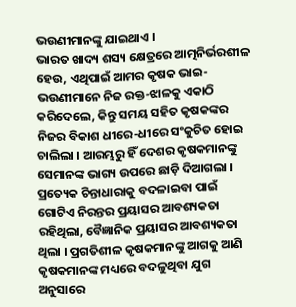ଭଉଣୀମାନଙ୍କୁ ଯାଇଥାଏ ।
ଭାରତ ଖାଦ୍ୟ ଶସ୍ୟ କ୍ଷେତ୍ରରେ ଆତ୍ମନିର୍ଭରଶୀଳ ହେଉ, ଏଥିପାଇଁ ଆମର କୃଷକ ଭାଇ-ଭଉଣୀମାନେ ନିଜ ରକ୍ତ-ଝାଳକୁ ଏକାଠି କରିଦେଲେ, କିନ୍ତୁ ସମୟ ସହିତ କୃଷକଙ୍କର ନିଜର ବିକାଶ ଧୀରେ-ଧୀରେ ସଂକୁଚିତ ହୋଇ ଚାଲିଲା । ଆରମ୍ଭରୁ ହିଁ ଦେଶର କୃଷକମାନଙ୍କୁ ସେମାନଙ୍କ ଭାଗ୍ୟ ଉପରେ ଛାଡ଼ି ଦିଆଗଲା । ପ୍ରତ୍ୟେକ ଚିନ୍ତାଧାରାକୁ ବଦଳାଇବା ପାଇଁ ଗୋଟିଏ ନିରନ୍ତର ପ୍ରୟାସର ଆବଶ୍ୟକତା ରହିଥିଲା, ବୈଜ୍ଞାନିକ ପ୍ରୟାସର ଆବଶ୍ୟକତା ଥିଲା । ପ୍ରଗତିଶୀଳ କୃଷକମାନଙ୍କୁ ଆଗକୁ ଆଣି କୃଷକମାନଙ୍କ ମଧ୍ୟରେ ବଦଳୁଥିବା ଯୁଗ ଅନୁସାରେ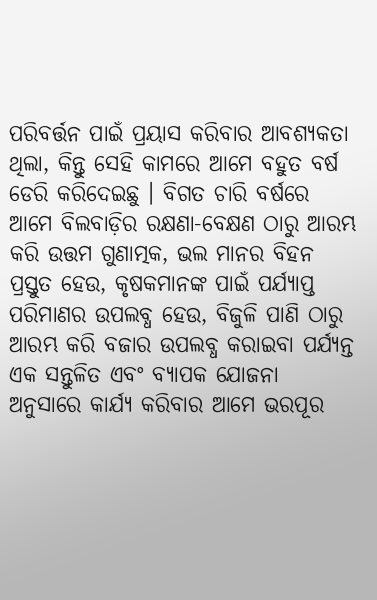ପରିବର୍ତ୍ତନ ପାଇଁ ପ୍ରୟାସ କରିବାର ଆବଶ୍ୟକତା ଥିଲା, କିନ୍ତୁ ସେହି କାମରେ ଆମେ ବହୁତ ବର୍ଷ ଡେରି କରିଦେଇଛୁ । ବିଗତ ଚାରି ବର୍ଷରେ ଆମେ ବିଲବାଡ଼ିର ରକ୍ଷଣା-ବେକ୍ଷଣ ଠାରୁ ଆରମ୍ଭ କରି ଉତ୍ତମ ଗୁଣାତ୍ମକ, ଭଲ ମାନର ବିହନ ପ୍ରସ୍ତୁତ ହେଉ, କୃଷକମାନଙ୍କ ପାଇଁ ପର୍ଯ୍ୟାପ୍ତ ପରିମାଣର ଉପଲବ୍ଧ ହେଉ, ବିଜୁଳି ପାଣି ଠାରୁ ଆରମ୍ଭ କରି ବଜାର ଉପଲବ୍ଧ କରାଇବା ପର୍ଯ୍ୟନ୍ତ ଏକ ସନ୍ତୁଳିତ ଏବଂ ବ୍ୟାପକ ଯୋଜନା ଅନୁସାରେ କାର୍ଯ୍ୟ କରିବାର ଆମେ ଭରପୂର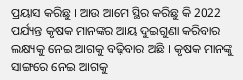ପ୍ରୟାସ କରିଛୁ । ଆଉ ଆମେ ସ୍ଥିର କରିଛୁ କି 2022 ପର୍ଯ୍ୟନ୍ତ କୃଷକ ମାନଙ୍କର ଆୟ ଦୁଇଗୁଣା କରିବାର ଲକ୍ଷ୍ୟକୁ ନେଇ ଆଗକୁ ବଢ଼ିବାର ଅଛି । କୃଷକ ମାନଙ୍କୁ ସାଙ୍ଗରେ ନେଇ ଆଗକୁ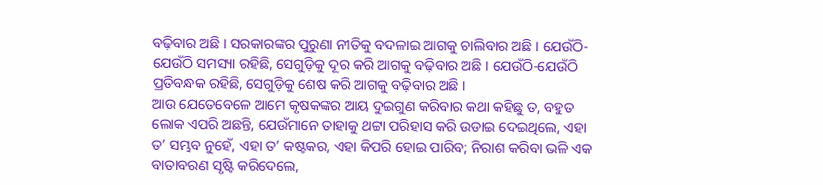ବଢ଼ିବାର ଅଛି । ସରକାରଙ୍କର ପୁରୁଣା ନୀତିକୁ ବଦଳାଇ ଆଗକୁ ଚାଲିବାର ଅଛି । ଯେଉଁଠି-ଯେଉଁଠି ସମସ୍ୟା ରହିଛି, ସେଗୁଡ଼ିକୁ ଦୂର କରି ଆଗକୁ ବଢ଼ିବାର ଅଛି । ଯେଉଁଠି-ଯେଉଁଠି ପ୍ରତିବନ୍ଧକ ରହିଛି, ସେଗୁଡ଼ିକୁ ଶେଷ କରି ଆଗକୁ ବଢ଼ିବାର ଅଛି ।
ଆଉ ଯେତେବେଳେ ଆମେ କୃଷକଙ୍କର ଆୟ ଦୁଇଗୁଣ କରିବାର କଥା କହିଛୁ ତ, ବହୁତ ଲୋକ ଏପରି ଅଛନ୍ତି, ଯେଉଁମାନେ ତାହାକୁ ଥଟ୍ଟା ପରିହାସ କରି ଉଡାଇ ଦେଇଥିଲେ, ଏହା ତ’ ସମ୍ଭବ ନୁହେଁ, ଏହା ତ’ କଷ୍ଟକର, ଏହା କିପରି ହୋଇ ପାରିବ; ନିରାଶ କରିବା ଭଳି ଏକ ବାତାବରଣ ସୃଷ୍ଟି କରିଦେଲେ,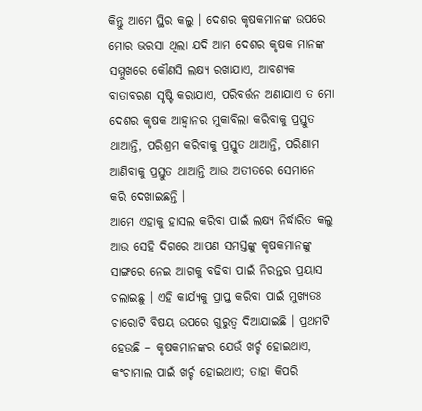କିନ୍ତୁ ଆମେ ସ୍ଥିର କଲୁ । ଦେଶର କୃଷକମାନଙ୍କ ଉପରେ ମୋର ଭରସା ଥିଲା ଯଦି ଆମ ଦେଶର କୃଷକ ମାନଙ୍କ ସମ୍ମୁଖରେ କୌଣସି ଲକ୍ଷ୍ୟ ରଖାଯାଏ, ଆବଶ୍ୟକ ବାତାବରଣ ସୃଷ୍ଟି କରାଯାଏ, ପରିବର୍ତ୍ତନ ଅଣାଯାଏ ତ ମୋ ଦେଶର କୃଷକ ଆହ୍ୱାନର ମୁକାବିଲା କରିବାକୁ ପ୍ରସ୍ତୁତ ଥାଆନ୍ତି, ପରିଶ୍ରମ କରିବାକୁ ପ୍ରସ୍ତୁତ ଥାଆନ୍ତି, ପରିଣାମ ଆଣିବାକୁ ପ୍ରସ୍ତୁତ ଥାଆନ୍ତି ଆଉ ଅତୀତରେ ସେମାନେ କରି ଦେଖାଇଛନ୍ତି ।
ଆମେ ଏହାକୁ ହାସଲ କରିବା ପାଇଁ ଲକ୍ଷ୍ୟ ନିର୍ଦ୍ଧାରିତ କଲୁ ଆଉ ସେହି ଦିଗରେ ଆପଣ ସମସ୍ତଙ୍କୁ କୃଷକମାନଙ୍କୁ ସାଙ୍ଗରେ ନେଇ ଆଗକୁ ବଢିବା ପାଇଁ ନିରନ୍ତର ପ୍ରୟାସ ଚଲାଇଛୁ । ଏହି କାର୍ଯ୍ୟକୁ ପ୍ରାପ୍ତ କରିବା ପାଇଁ ମୁଖ୍ୟତଃ ଚାରୋଟି ବିଷୟ ଉପରେ ଗୁରୁତ୍ୱ ଦିଆଯାଇଛି । ପ୍ରଥମଟି ହେଉଛି – କୃଷକମାନଙ୍କର ଯେଉଁ ଖର୍ଚ୍ଚ ହୋଇଥାଏ, କଂଚାମାଲ ପାଇଁ ଖର୍ଚ୍ଚ ହୋଇଥାଏ; ତାହା କିପରି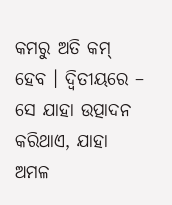କମରୁ ଅତି କମ୍ ହେବ । ଦ୍ୱିତୀୟରେ – ସେ ଯାହା ଉତ୍ପାଦନ କରିଥାଏ, ଯାହା ଅମଳ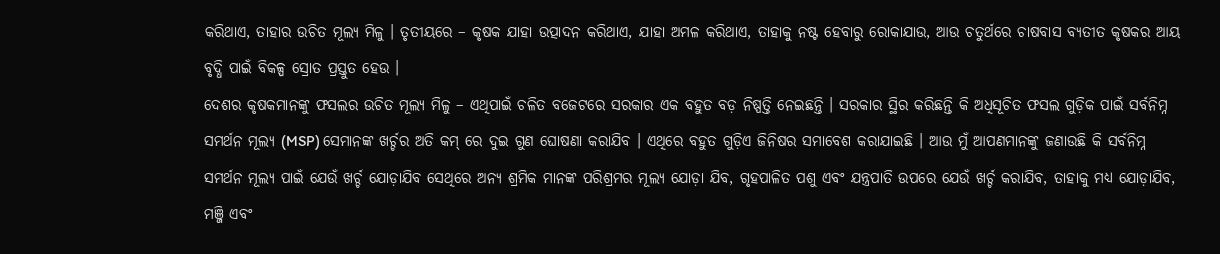କରିଥାଏ, ତାହାର ଉଚିତ ମୂଲ୍ୟ ମିଳୁ । ତୃତୀୟରେ – କୃଷକ ଯାହା ଉତ୍ପାଦନ କରିଥାଏ, ଯାହା ଅମଳ କରିଥାଏ, ତାହାକୁ ନଷ୍ଟ ହେବାରୁ ରୋକାଯାଉ, ଆଉ ଚତୁର୍ଥରେ ଚାଷବାସ ବ୍ୟତୀତ କୃଷକର ଆୟ ବୃଦ୍ଧି ପାଇଁ ବିକଳ୍ପ ସ୍ରୋତ ପ୍ରସ୍ତୁତ ହେଉ ।
ଦେଶର କୃଷକମାନଙ୍କୁ ଫସଲର ଉଚିତ ମୂଲ୍ୟ ମିଳୁ – ଏଥିପାଇଁ ଚଳିତ ବଜେଟରେ ସରକାର ଏକ ବହୁତ ବଡ଼ ନିଷ୍ପତ୍ତି ନେଇଛନ୍ତି । ସରକାର ସ୍ଥିର କରିଛନ୍ତି କି ଅଧିସୂଚିତ ଫସଲ ଗୁଡ଼ିକ ପାଇଁ ସର୍ବନିମ୍ନ ସମର୍ଥନ ମୂଲ୍ୟ (MSP) ସେମାନଙ୍କ ଖର୍ଚ୍ଚର ଅତି କମ୍ ରେ ଦୁଇ ଗୁଣ ଘୋଷଣା କରାଯିବ । ଏଥିରେ ବହୁତ ଗୁଡ଼ିଏ ଜିନିଷର ସମାବେଶ କରାଯାଇଛି । ଆଉ ମୁଁ ଆପଣମାନଙ୍କୁ ଜଣାଉଛି କି ସର୍ବନିମ୍ନ ସମର୍ଥନ ମୂଲ୍ୟ ପାଇଁ ଯେଉଁ ଖର୍ଚ୍ଚ ଯୋଡ଼ାଯିବ ସେଥିରେ ଅନ୍ୟ ଶ୍ରମିକ ମାନଙ୍କ ପରିଶ୍ରମର ମୂଲ୍ୟ ଯୋଡ଼ା ଯିବ, ଗୃହପାଳିତ ପଶୁ ଏବଂ ଯନ୍ତ୍ରପାତି ଉପରେ ଯେଉଁ ଖର୍ଚ୍ଚ କରାଯିବ, ତାହାକୁ ମଧ୍ୟ ଯୋଡ଼ାଯିବ, ମଞ୍ଜି ଏବଂ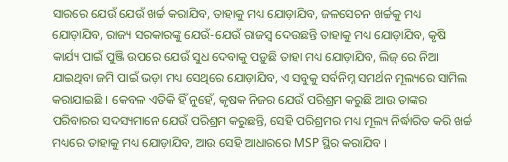ସାରରେ ଯେଉଁ ଯେଉଁ ଖର୍ଚ୍ଚ କରାଯିବ, ତାହାକୁ ମଧ୍ୟ ଯୋଡ଼ାଯିବ, ଜଳସେଚନ ଖର୍ଚ୍ଚକୁ ମଧ୍ୟ ଯୋଡ଼ାଯିବ, ରାଜ୍ୟ ସରକାରଙ୍କୁ ଯେଉଁ-ଯେଉଁ ରାଜସ୍ୱ ଦେଉଛନ୍ତି ତାହାକୁ ମଧ୍ୟ ଯୋଡ଼ାଯିବ, କୃଷି କାର୍ଯ୍ୟ ପାଇଁ ପୁଞ୍ଜି ଉପରେ ଯେଉଁ ସୁଧ ଦେବାକୁ ପଡ଼ୁଛି ତାହା ମଧ୍ୟ ଯୋଡ଼ାଯିବ, ଲିଜ୍ ରେ ନିଆ ଯାଇଥିବା ଜମି ପାଇଁ ଭଡ଼ା ମଧ୍ୟ ସେଥିରେ ଯୋଡ଼ାଯିବ, ଏ ସବୁକୁ ସର୍ବନିମ୍ନ ସମର୍ଥନ ମୂଲ୍ୟରେ ସାମିଲ କରାଯାଇଛି । କେବଳ ଏତିକି ହିଁ ନୁହେଁ, କୃଷକ ନିଜର ଯେଉଁ ପରିଶ୍ରମ କରୁଛି ଆଉ ତାଙ୍କର ପରିବାରର ସଦସ୍ୟମାନେ ଯେଉଁ ପରିଶ୍ରମ କରୁଛନ୍ତି, ସେହି ପରିଶ୍ରମର ମଧ୍ୟ ମୂଲ୍ୟ ନିର୍ଦ୍ଧାରିତ କରି ଖର୍ଚ୍ଚ ମଧ୍ୟରେ ତାହାକୁ ମଧ୍ୟ ଯୋଡ଼ାଯିବ, ଆଉ ସେହି ଆଧାରରେ MSP ସ୍ଥିର କରାଯିବ ।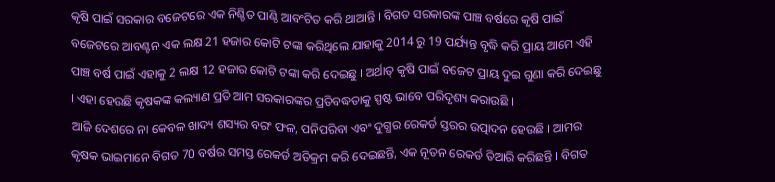କୃଷି ପାଇଁ ସରକାର ବଜେଟରେ ଏକ ନିଶ୍ଚିତ ପାଣ୍ଠି ଆବଂଟିତ କରି ଥାଆନ୍ତି । ବିଗତ ସରକାରଙ୍କ ପାଞ୍ଚ ବର୍ଷରେ କୃଷି ପାଇଁ ବଜେଟରେ ଆବଣ୍ଟନ ଏକ ଲକ୍ଷ 21 ହଜାର କୋଟି ଟଙ୍କା କରିଥିଲେ ଯାହାକୁ 2014 ରୁ 19 ପର୍ଯ୍ୟନ୍ତ ବୃଦ୍ଧି କରି ପ୍ରାୟ ଆମେ ଏହି ପାଞ୍ଚ ବର୍ଷ ପାଇଁ ଏହାକୁ 2 ଲକ୍ଷ 12 ହଜାର କୋଟି ଟଙ୍କା କରି ଦେଇଛୁ । ଅର୍ଥାତ୍ କୃଷି ପାଇଁ ବଜେଟ ପ୍ରାୟ ଦୁଇ ଗୁଣା କରି ଦେଇଛୁ । ଏହା ହେଉଛି କୃଷକଙ୍କ କଲ୍ୟାଣ ପ୍ରତି ଆମ ସରକାରଙ୍କର ପ୍ରତିବଦ୍ଧତାକୁ ସ୍ପଷ୍ଟ ଭାବେ ପରିଦୃଶ୍ୟ କରାଉଛି ।
ଆଜି ଦେଶରେ ନା କେବଳ ଖାଦ୍ୟ ଶସ୍ୟର ବରଂ ଫଳ, ପନିପରିବା ଏବଂ ଦୁଗ୍ଧର ରେକର୍ଡ ସ୍ତରର ଉତ୍ପାଦନ ହେଉଛି । ଆମର କୃଷକ ଭାଇମାନେ ବିଗତ 70 ବର୍ଷର ସମସ୍ତ ରେକର୍ଡ ଅତିକ୍ରମ କରି ଦେଇଛନ୍ତି, ଏକ ନୂତନ ରେକର୍ଡ ତିଆରି କରିଛନ୍ତି । ବିଗତ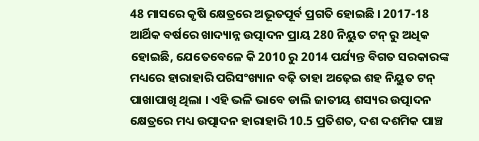48 ମାସରେ କୃଷି କ୍ଷେତ୍ରରେ ଅଭୂତପୂର୍ବ ପ୍ରଗତି ହୋଇଛି । 2017-18 ଆର୍ଥିକ ବର୍ଷରେ ଖାଦ୍ୟାନ୍ନ ଉତ୍ପାଦନ ପ୍ରାୟ 280 ନିୟୁତ ଟନ୍ ରୁ ଅଧିକ ହୋଇଛି, ଯେତେବେଳେ କି 2010 ରୁ 2014 ପର୍ଯ୍ୟନ୍ତ ବିଗତ ସରକାରଙ୍କ ମଧ୍ୟରେ ହାରାହାରି ପରିସଂଖ୍ୟାନ ବଢ଼ି ତାହା ଅଢ଼େଇ ଶହ ନିୟୁତ ଟନ୍ ପାଖାପାଖି ଥିଲା । ଏହି ଭଳି ଭାବେ ଡାଲି ଜାତୀୟ ଶସ୍ୟର ଉତ୍ପାଦନ କ୍ଷେତ୍ରରେ ମଧ୍ୟ ଉତ୍ପାଦନ ହାରାହାରି 10.5 ପ୍ରତିଶତ, ଦଶ ଦଶମିକ ପାଞ୍ଚ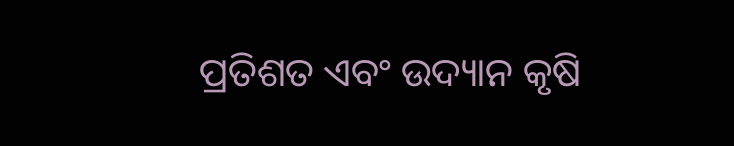ପ୍ରତିଶତ ଏବଂ ଉଦ୍ୟାନ କୃଷି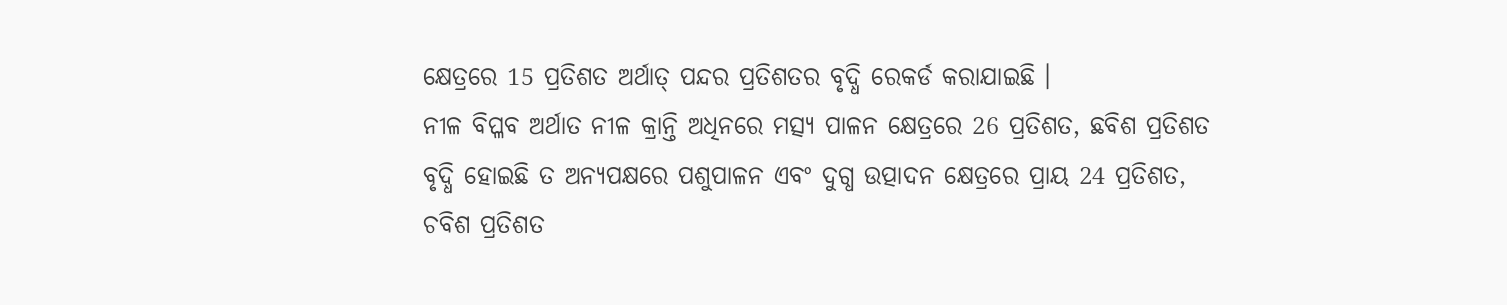କ୍ଷେତ୍ରରେ 15 ପ୍ରତିଶତ ଅର୍ଥାତ୍ ପନ୍ଦର ପ୍ରତିଶତର ବୃଦ୍ଧି ରେକର୍ଡ କରାଯାଇଛି ।
ନୀଳ ବିପ୍ଳବ ଅର୍ଥାତ ନୀଳ କ୍ରାନ୍ତି ଅଧିନରେ ମତ୍ସ୍ୟ ପାଳନ କ୍ଷେତ୍ରରେ 26 ପ୍ରତିଶତ, ଛବିଶ ପ୍ରତିଶତ ବୃଦ୍ଧି ହୋଇଛି ତ ଅନ୍ୟପକ୍ଷରେ ପଶୁପାଳନ ଏବଂ ଦୁଗ୍ଧ ଉତ୍ପାଦନ କ୍ଷେତ୍ରରେ ପ୍ରାୟ 24 ପ୍ରତିଶତ, ଚବିଶ ପ୍ରତିଶତ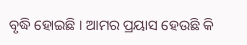ବୃଦ୍ଧି ହୋଇଛି । ଆମର ପ୍ରୟାସ ହେଉଛି କି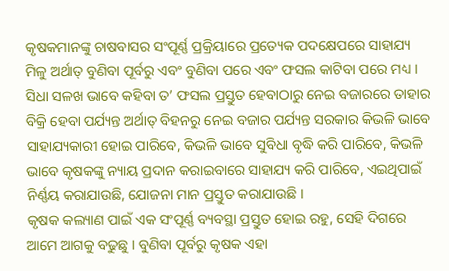କୃଷକମାନଙ୍କୁ ଚାଷବାସର ସଂପୂର୍ଣ୍ଣ ପ୍ରକ୍ରିୟାରେ ପ୍ରତ୍ୟେକ ପଦକ୍ଷେପରେ ସାହାଯ୍ୟ ମିଳୁ ଅର୍ଥାତ୍ ବୁଣିବା ପୂର୍ବରୁ ଏବଂ ବୁଣିବା ପରେ ଏବଂ ଫସଲ କାଟିବା ପରେ ମଧ୍ୟ । ସିଧା ସଳଖ ଭାବେ କହିବା ତ’ ଫସଲ ପ୍ରସ୍ତୁତ ହେବାଠାରୁ ନେଇ ବଜାରରେ ତାହାର ବିକ୍ରି ହେବା ପର୍ଯ୍ୟନ୍ତ ଅର୍ଥାତ୍ ବିହନରୁ ନେଇ ବଜାର ପର୍ଯ୍ୟନ୍ତ ସରକାର କିଭଳି ଭାବେ ସାହାଯ୍ୟକାରୀ ହୋଇ ପାରିବେ, କିଭଳି ଭାବେ ସୁବିଧା ବୃଦ୍ଧି କରି ପାରିବେ, କିଭଳି ଭାବେ କୃଷକଙ୍କୁ ନ୍ୟାୟ ପ୍ରଦାନ କରାଇବାରେ ସାହାଯ୍ୟ କରି ପାରିବେ, ଏଇଥିପାଇଁ ନିର୍ଣ୍ଣୟ କରାଯାଉଛି, ଯୋଜନା ମାନ ପ୍ରସ୍ତୁତ କରାଯାଉଛି ।
କୃଷକ କଲ୍ୟାଣ ପାଇଁ ଏକ ସଂପୂର୍ଣ୍ଣ ବ୍ୟବସ୍ଥା ପ୍ରସ୍ତୁତ ହୋଇ ରହୁ, ସେହି ଦିଗରେ ଆମେ ଆଗକୁ ବଢୁଛୁ । ବୁଣିବା ପୂର୍ବରୁ କୃଷକ ଏହା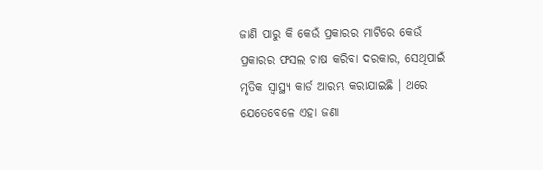ଜାଣି ପାରୁ କି କେଉଁ ପ୍ରକାରର ମାଟିରେ କେଉଁ ପ୍ରକାରର ଫସଲ ଚାଷ କରିବା ଦରକାର, ସେଥିପାଇଁ ମୃତିକ ସ୍ୱାସ୍ଥ୍ୟ କାର୍ଡ ଆରମ୍ଭ କରାଯାଇଛି । ଥରେ ଯେତେବେଳେ ଏହା ଜଣା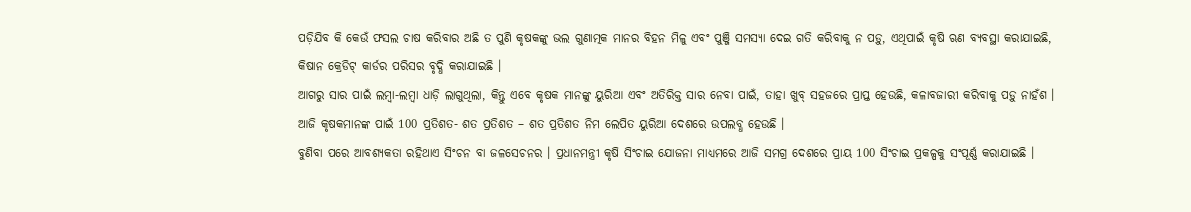ପଡ଼ିଯିବ କି କେଉଁ ଫସଲ ଚାଷ କରିବାର ଅଛି ତ ପୁଣି କୃଷକଙ୍କୁ ଭଲ ଗୁଣାତ୍ମକ ମାନର ବିହନ ମିଳୁ ଏବଂ ପୁଞ୍ଜି ସମସ୍ୟା ଦେଇ ଗତି କରିବାକୁ ନ ପଡ଼ୁ, ଏଥିପାଇଁ କୃଷି ଋଣ ବ୍ୟବସ୍ଥା କରାଯାଇଛି, କିଷାନ କ୍ରେଡିଟ୍ କାର୍ଡର ପରିସର ବୃଦ୍ଧି କରାଯାଇଛି ।
ଆଗରୁ ସାର ପାଇଁ ଲମ୍ବା-ଲମ୍ବା ଧାଡ଼ି ଲାଗୁଥିଲା, କିନ୍ତୁ ଏବେ କୃଷକ ମାନଙ୍କୁ ୟୁରିଆ ଏବଂ ଅତିରିକ୍ତ ସାର ନେବା ପାଇଁ, ତାହା ଖୁବ୍ ସହଜରେ ପ୍ରାପ୍ତ ହେଉଛି, କଳାବଜାରୀ କରିବାକୁ ପଡ଼ୁ ନାହଁଶ । ଆଜି କୃଷକମାନଙ୍କ ପାଇଁ 100 ପ୍ରତିଶତ- ଶତ ପ୍ରତିଶତ – ଶତ ପ୍ରତିଶତ ନିମ ଲେପିତ ୟୁରିଆ ଦେଶରେ ଉପଲବ୍ଧ ହେଉଛି ।
ବୁଣିବା ପରେ ଆବଶ୍ୟକତା ରହିଥାଏ ସିଂଚନ ବା ଜଳସେଚନର । ପ୍ରଧାନମନ୍ତ୍ରୀ କୃଷି ସିଂଚାଇ ଯୋଜନା ମାଧ୍ୟମରେ ଆଜି ସମଗ୍ର ଦେଶରେ ପ୍ରାୟ 100 ସିଂଚାଇ ପ୍ରକଳ୍ପକୁ ସଂପୂର୍ଣ୍ଣ କରାଯାଇଛି ।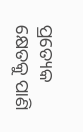ପ୍ରତ୍ୟେକ କ୍ଷେତକୁ ପାଣି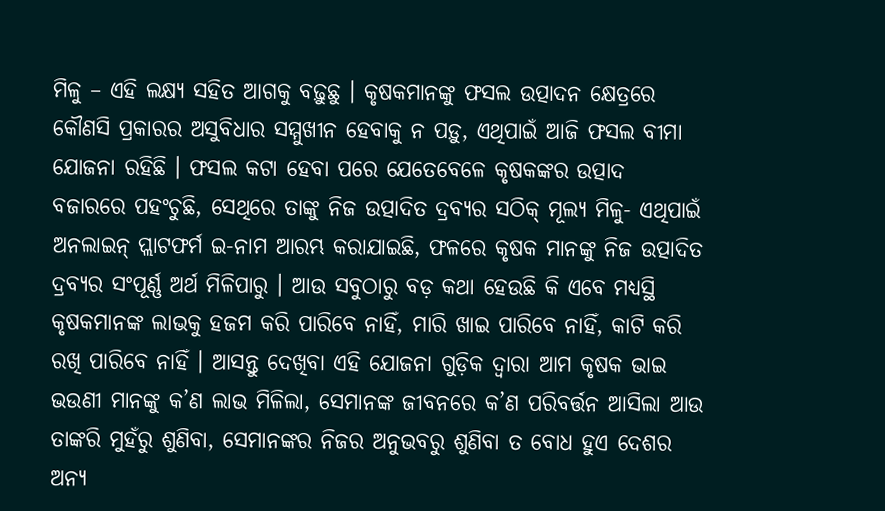ମିଳୁ – ଏହି ଲକ୍ଷ୍ୟ ସହିତ ଆଗକୁ ବଢ଼ୁଛୁ । କୃଷକମାନଙ୍କୁ ଫସଲ ଉତ୍ପାଦନ କ୍ଷେତ୍ରରେ କୌଣସି ପ୍ରକାରର ଅସୁବିଧାର ସମ୍ମୁଖୀନ ହେବାକୁ ନ ପଡ଼ୁ, ଏଥିପାଇଁ ଆଜି ଫସଲ ବୀମା ଯୋଜନା ରହିଛି । ଫସଲ କଟା ହେବା ପରେ ଯେତେବେଳେ କୃଷକଙ୍କର ଉତ୍ପାଦ ବଜାରରେ ପହଂଚୁଛି, ସେଥିରେ ତାଙ୍କୁ ନିଜ ଉତ୍ପାଦିତ ଦ୍ରବ୍ୟର ସଠିକ୍ ମୂଲ୍ୟ ମିଳୁ- ଏଥିପାଇଁ ଅନଲାଇନ୍ ପ୍ଲାଟଫର୍ମ ଇ-ନାମ ଆରମ୍ଭ କରାଯାଇଛି, ଫଳରେ କୃଷକ ମାନଙ୍କୁ ନିଜ ଉତ୍ପାଦିତ ଦ୍ରବ୍ୟର ସଂପୂର୍ଣ୍ଣ ଅର୍ଥ ମିଳିପାରୁ । ଆଉ ସବୁଠାରୁ ବଡ଼ କଥା ହେଉଛି କି ଏବେ ମଧ୍ୟସ୍ଥି କୃଷକମାନଙ୍କ ଲାଭକୁ ହଜମ କରି ପାରିବେ ନାହିଁ, ମାରି ଖାଇ ପାରିବେ ନାହିଁ, କାଟି କରି ରଖି ପାରିବେ ନାହିଁ । ଆସନ୍ତୁ ଦେଖିବା ଏହି ଯୋଜନା ଗୁଡ଼ିକ ଦ୍ୱାରା ଆମ କୃଷକ ଭାଇ ଭଉଣୀ ମାନଙ୍କୁ କ’ଣ ଲାଭ ମିଳିଲା, ସେମାନଙ୍କ ଜୀବନରେ କ’ଣ ପରିବର୍ତ୍ତନ ଆସିଲା ଆଉ ତାଙ୍କରି ମୁହଁରୁ ଶୁଣିବା, ସେମାନଙ୍କର ନିଜର ଅନୁଭବରୁ ଶୁଣିବା ତ ବୋଧ ହୁଏ ଦେଶର ଅନ୍ୟ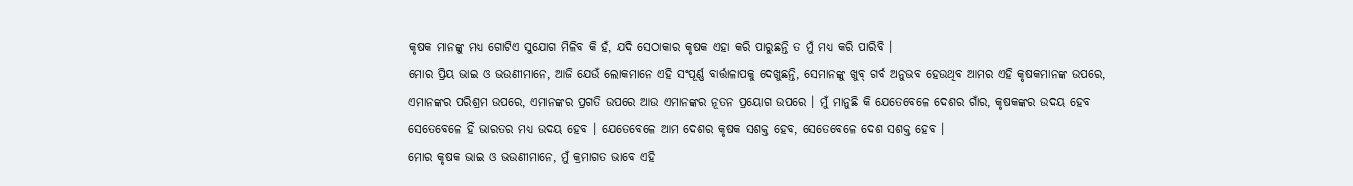କୃଷକ ମାନଙ୍କୁ ମଧ୍ୟ ଗୋଟିଏ ସୁଯୋଗ ମିଳିବ କି ହଁ, ଯଦି ସେଠାକାର କୃଷକ ଏହା କରି ପାରୁଛନ୍ତି ତ ମୁଁ ମଧ୍ୟ କରି ପାରିବି ।
ମୋର ପ୍ରିୟ ଭାଇ ଓ ଭଉଣୀମାନେ, ଆଜି ଯେଉଁ ଲୋକମାନେ ଏହି ସଂପୂର୍ଣ୍ଣ ବାର୍ତ୍ତାଳାପକୁ ଦେଖୁଛନ୍ତି, ସେମାନଙ୍କୁ ଖୁବ୍ ଗର୍ବ ଅନୁଭବ ହେଉଥିବ ଆମର ଏହି କୃଷକମାନଙ୍କ ଉପରେ, ଏମାନଙ୍କର ପରିଶ୍ରମ ଉପରେ, ଏମାନଙ୍କର ପ୍ରଗତି ଉପରେ ଆଉ ଏମାନଙ୍କର ନୂତନ ପ୍ରୟୋଗ ଉପରେ । ମୁଁ ମାନୁଛି କି ଯେତେବେଳେ ଦେଶର ଗାଁର, କୃଷକଙ୍କର ଉଦୟ ହେବ ସେତେବେଳେ ହିଁ ଭାରତର ମଧ୍ୟ ଉଦୟ ହେବ । ଯେତେବେଳେ ଆମ ଦେଶର କୃଷକ ସଶକ୍ତ ହେବ, ସେତେବେଳେ ଦେଶ ସଶକ୍ତ ହେବ ।
ମୋର କୃଷକ ଭାଇ ଓ ଭଉଣୀମାନେ, ମୁଁ କ୍ରମାଗତ ଭାବେ ଏହି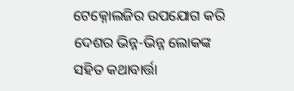ଟେକ୍ନୋଲଜିର ଉପଯୋଗ କରି ଦେଶର ଭିନ୍ନ-ଭିନ୍ନ ଲୋକଙ୍କ ସହିତ କଥାବାର୍ତ୍ତା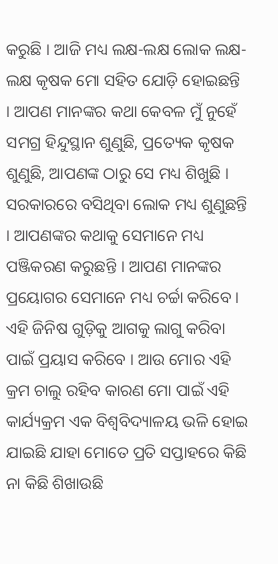କରୁଛି । ଆଜି ମଧ୍ୟ ଲକ୍ଷ-ଲକ୍ଷ ଲୋକ ଲକ୍ଷ-ଲକ୍ଷ କୃଷକ ମୋ ସହିତ ଯୋଡ଼ି ହୋଇଛନ୍ତି । ଆପଣ ମାନଙ୍କର କଥା କେବଳ ମୁଁ ନୁହେଁ ସମଗ୍ର ହିନ୍ଦୁସ୍ଥାନ ଶୁଣୁଛି, ପ୍ରତ୍ୟେକ କୃଷକ ଶୁଣୁଛି, ଆପଣଙ୍କ ଠାରୁ ସେ ମଧ୍ୟ ଶିଖୁଛି । ସରକାରରେ ବସିଥିବା ଲୋକ ମଧ୍ୟ ଶୁଣୁଛନ୍ତି । ଆପଣଙ୍କର କଥାକୁ ସେମାନେ ମଧ୍ୟ ପଞ୍ଜିକରଣ କରୁଛନ୍ତି । ଆପଣ ମାନଙ୍କର ପ୍ରୟୋଗର ସେମାନେ ମଧ୍ୟ ଚର୍ଚ୍ଚା କରିବେ । ଏହି ଜିନିଷ ଗୁଡ଼ିକୁ ଆଗକୁ ଲାଗୁ କରିବା ପାଇଁ ପ୍ରୟାସ କରିବେ । ଆଉ ମୋର ଏହି କ୍ରମ ଚାଲୁ ରହିବ କାରଣ ମୋ ପାଇଁ ଏହି କାର୍ଯ୍ୟକ୍ରମ ଏକ ବିଶ୍ୱବିଦ୍ୟାଳୟ ଭଳି ହୋଇ ଯାଇଛି ଯାହା ମୋତେ ପ୍ରତି ସପ୍ତାହରେ କିଛି ନା କିଛି ଶିଖାଉଛି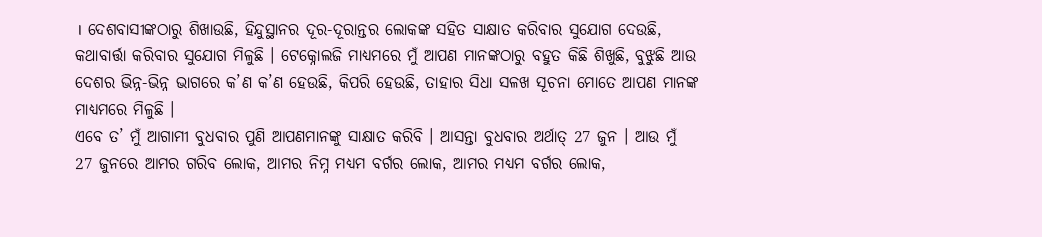। ଦେଶବାସୀଙ୍କଠାରୁ ଶିଖାଉଛି, ହିନ୍ଦୁସ୍ଥାନର ଦୂର-ଦୂରାନ୍ତର ଲୋକଙ୍କ ସହିତ ସାକ୍ଷାତ କରିବାର ସୁଯୋଗ ଦେଉଛି, କଥାବାର୍ତ୍ତା କରିବାର ସୁଯୋଗ ମିଳୁଛି । ଟେକ୍ନୋଲଜି ମାଧ୍ୟମରେ ମୁଁ ଆପଣ ମାନଙ୍କଠାରୁ ବହୁତ କିଛି ଶିଖୁଛି, ବୁଝୁଛି ଆଉ ଦେଶର ଭିନ୍ନ-ଭିନ୍ନ ଭାଗରେ କ’ଣ କ’ଣ ହେଉଛି, କିପରି ହେଉଛି, ତାହାର ସିଧା ସଳଖ ସୂଚନା ମୋତେ ଆପଣ ମାନଙ୍କ ମାଧ୍ୟମରେ ମିଳୁଛି ।
ଏବେ ତ’ ମୁଁ ଆଗାମୀ ବୁଧବାର ପୁଣି ଆପଣମାନଙ୍କୁ ସାକ୍ଷାତ କରିବି । ଆସନ୍ତା ବୁଧବାର ଅର୍ଥାତ୍ 27 ଜୁନ । ଆଉ ମୁଁ 27 ଜୁନରେ ଆମର ଗରିବ ଲୋକ, ଆମର ନିମ୍ନ ମଧ୍ୟମ ବର୍ଗର ଲୋକ, ଆମର ମଧ୍ୟମ ବର୍ଗର ଲୋକ,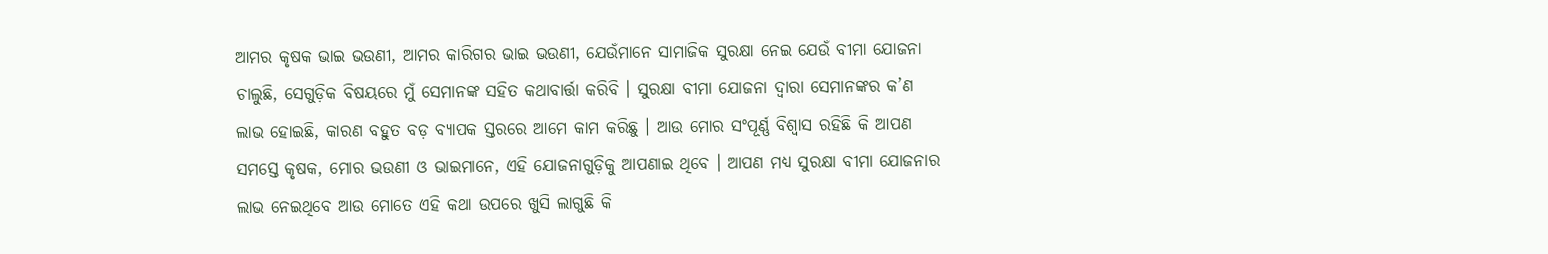ଆମର କୃଷକ ଭାଇ ଭଉଣୀ, ଆମର କାରିଗର ଭାଇ ଭଉଣୀ, ଯେଉଁମାନେ ସାମାଜିକ ସୁରକ୍ଷା ନେଇ ଯେଉଁ ବୀମା ଯୋଜନା ଚାଲୁଛି, ସେଗୁଡ଼ିକ ବିଷୟରେ ମୁଁ ସେମାନଙ୍କ ସହିତ କଥାବାର୍ତ୍ତା କରିବି । ସୁରକ୍ଷା ବୀମା ଯୋଜନା ଦ୍ୱାରା ସେମାନଙ୍କର କ’ଣ ଲାଭ ହୋଇଛି, କାରଣ ବହୁତ ବଡ଼ ବ୍ୟାପକ ସ୍ତରରେ ଆମେ କାମ କରିଛୁ । ଆଉ ମୋର ସଂପୂର୍ଣ୍ଣ ବିଶ୍ୱାସ ରହିଛି କି ଆପଣ ସମସ୍ତେ କୃଷକ, ମୋର ଭଉଣୀ ଓ ଭାଇମାନେ, ଏହି ଯୋଜନାଗୁଡ଼ିକୁ ଆପଣାଇ ଥିବେ । ଆପଣ ମଧ୍ୟ ସୁରକ୍ଷା ବୀମା ଯୋଜନାର ଲାଭ ନେଇଥିବେ ଆଉ ମୋତେ ଏହି କଥା ଉପରେ ଖୁସି ଲାଗୁଛି କି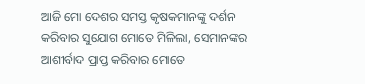ଆଜି ମୋ ଦେଶର ସମସ୍ତ କୃଷକମାନଙ୍କୁ ଦର୍ଶନ କରିବାର ସୁଯୋଗ ମୋତେ ମିଳିଲା, ସେମାନଙ୍କର ଆଶୀର୍ବାଦ ପ୍ରାପ୍ତ କରିବାର ମୋତେ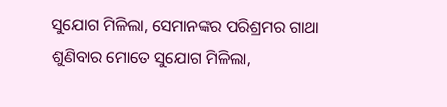ସୁଯୋଗ ମିଳିଲା, ସେମାନଙ୍କର ପରିଶ୍ରମର ଗାଥା ଶୁଣିବାର ମୋତେ ସୁଯୋଗ ମିଳିଲା,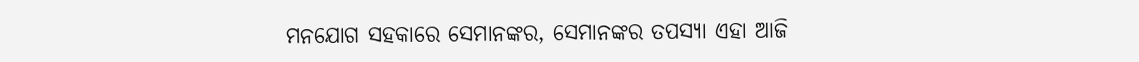ମନଯୋଗ ସହକାରେ ସେମାନଙ୍କର, ସେମାନଙ୍କର ତପସ୍ୟା ଏହା ଆଜି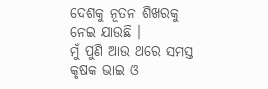ଦେଶକୁ ନୂତନ ଶିଖରକୁ ନେଇ ଯାଉଛି ।
ମୁଁ ପୁଣି ଆଉ ଥରେ ସମସ୍ତ କୃଷକ ଭାଇ ଓ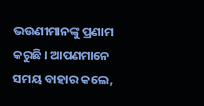ଭଉଣୀମାନଙ୍କୁ ପ୍ରଣାମ କରୁଛି । ଆପଣମାନେ ସମୟ ବାହାର କଲେ,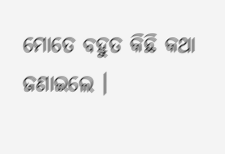ମୋତେ ବହୁତ କିଛି କଥା ଜଣାଇଲେ ।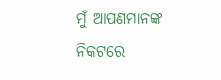ମୁଁ ଆପଣମାନଙ୍କ ନିକଟରେ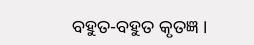ବହୁତ-ବହୁତ କୃତଜ୍ଞ ।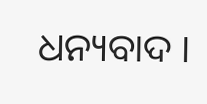ଧନ୍ୟବାଦ ।